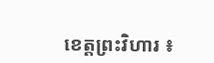ខេត្តព្រះវិហារ ៖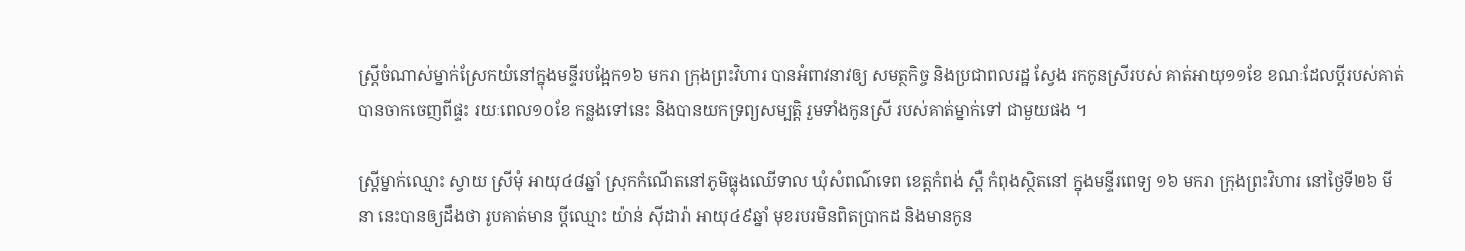ស្ត្រីចំណាស់ម្នាក់ស្រែកយំនៅក្នុងមន្ទីរបង្អែក១៦ មករា ក្រុងព្រះវិហារ បានអំពាវនាវឲ្យ សមត្ថកិច្ច និងប្រជាពលរដ្ឋ ស្វែង រកកូនស្រីរបស់ គាត់អាយុ១១ខែ ខណៈដែលប្តីរបស់គាត់ បានចាកចេញពីផ្ទះ រយៈពេល១០ខែ កន្លងទៅនេះ និងបានយកទ្រព្យសម្បត្តិ រួមទាំងកូនស្រី របស់គាត់ម្នាក់ទៅ ជាមួយផង ។

ស្ត្រីម្នាក់ឈ្មោះ ស្វាយ ស្រីមុំ អាយុ៤៨ឆ្នាំ ស្រុកកំណើតនៅភូមិធ្លុងឈើទាល ឃុំសំពណ៌ទេព ខេត្តកំពង់ ស្ពឺ កំពុងស្ថិតនៅ ក្នុងមន្ទីរពេទ្យ ១៦ មករា ក្រុងព្រះវិហារ នៅថ្ងៃទី២៦ មីនា នេះបានឲ្យដឹងថា រូបគាត់មាន ប្តីឈ្មោះ យ៉ាន់ ស៊ីដារ៉ា អាយុ៤៩ឆ្នាំ មុខរបរមិនពិតប្រាកដ និងមានកូន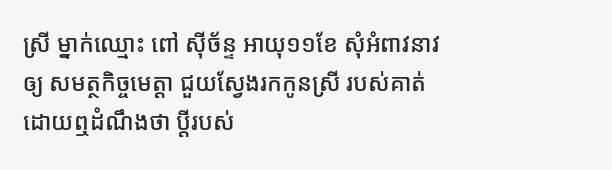ស្រី ម្នាក់ឈ្មោះ ពៅ ស៊ីច័ន្ទ អាយុ១១ខែ សុំអំពាវនាវឲ្យ សមត្ថកិច្ចមេត្តា ជួយស្វែងរកកូនស្រី របស់គាត់ ដោយឮដំណឹងថា ប្តីរបស់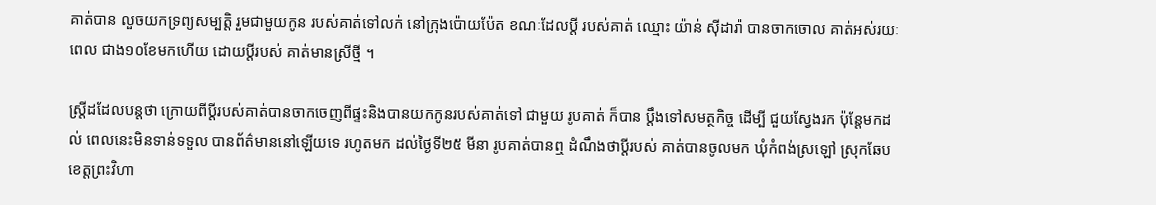គាត់បាន លួចយកទ្រព្យសម្បត្តិ រួមជាមួយកូន របស់គាត់ទៅលក់ នៅក្រុងប៉ោយប៉ែត ខណៈដែលប្តី របស់គាត់ ឈ្មោះ យ៉ាន់ ស៊ីដារ៉ា បានចាកចោល គាត់អស់រយៈពេល ជាង១០ខែមកហើយ ដោយប្តីរបស់ គាត់មានស្រីថ្មី ។

ស្ត្រីដដែលបន្តថា ក្រោយពីប្តីរបស់គាត់បានចាកចេញពីផ្ទះនិងបានយកកូនរបស់គាត់ទៅ ជាមួយ រូបគាត់ ក៏បាន ប្តឹងទៅសមត្ថកិច្ច ដើម្បី ជួយស្វែងរក ប៉ុន្តែមកដល់ ពេលនេះមិនទាន់ទទួល បានព័ត៌មាននៅឡើយទេ រហូតមក ដល់ថ្ងៃទី២៥ មីនា រូបគាត់បានឮ ដំណឹងថាប្តីរបស់ គាត់បានចូលមក ឃុំកំពង់ស្រឡៅ ស្រុកឆែប ខេត្តព្រះវិហា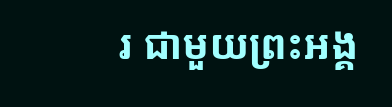រ ជាមួយព្រះអង្គ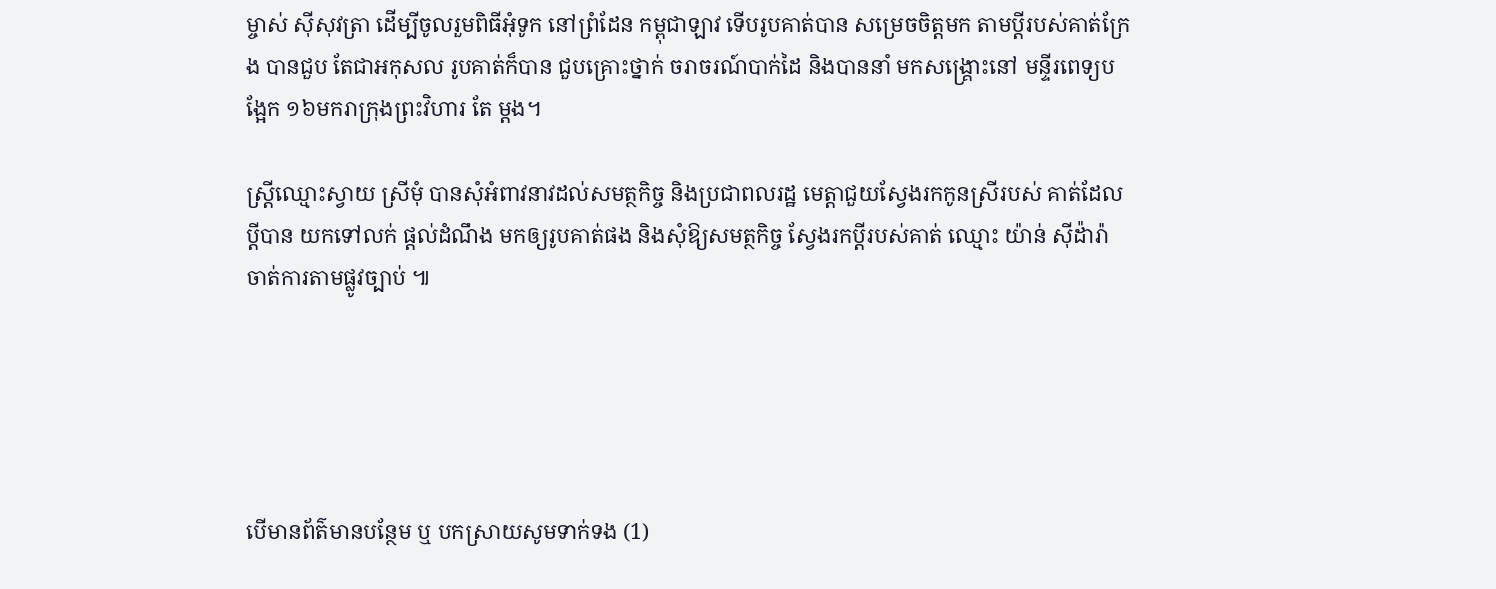ម្ចាស់ ស៊ីសុវត្រា ដើម្បីចូលរួមពិធីអុំទូក នៅព្រំដែន កម្ពុជាឡាវ ទើបរូបគាត់បាន សម្រេចចិត្តមក តាមប្តីរបស់គាត់ក្រែង បានជួប តែជាអកុសល រូបគាត់ក៏បាន ជួបគ្រោះថ្នាក់ ចរាចរណ៍បាក់ដៃ និងបាននាំ មកសង្គ្រោះនៅ មន្ទីរពេទ្យបង្អែក ១៦មករាក្រុងព្រះវិហារ តែ ម្តង។

ស្ត្រីឈ្មោះស្វាយ ស្រីមុំ បានសុំអំពាវនាវដល់សមត្ថកិច្ច និងប្រជាពលរដ្ឋ មេត្តាជួយស្វែងរកកូនស្រីរបស់ គាត់ដែលប្តីបាន យកទៅលក់ ផ្តល់ដំណឹង មកឲ្យរូបគាត់ផង និងសុំឱ្យសមត្ថកិច្ច ស្វែងរកប្តីរបស់គាត់ ឈ្មោះ យ៉ាន់ ស៊ីដ៉ារ៉ា ចាត់ការតាមផ្លូវច្បាប់ ៕





បើមានព័ត៌មានបន្ថែម ឬ បកស្រាយសូមទាក់ទង (1)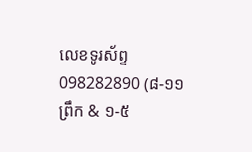លេខទូរស័ព្ទ 098282890 (៨-១១ព្រឹក & ១-៥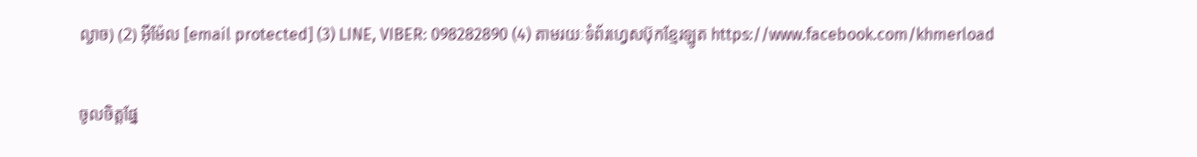ល្ងាច) (2) អ៊ីម៉ែល [email protected] (3) LINE, VIBER: 098282890 (4) តាមរយៈទំព័រហ្វេសប៊ុកខ្មែរឡូត https://www.facebook.com/khmerload

ចូលចិត្តផ្នែ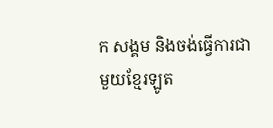ក សង្គម និងចង់ធ្វើការជាមួយខ្មែរឡូត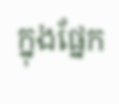ក្នុងផ្នែក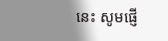នេះ សូមផ្ញើ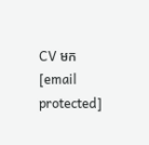CV មក [email protected]